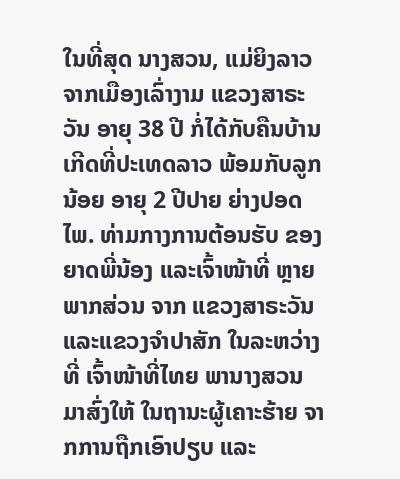ໃນທີ່ສຸດ ນາງສວນ, ແມ່ຍິງລາວ ຈາກເມືອງເລົ່າງາມ ແຂວງສາຣະວັນ ອາຍຸ 38 ປີ ກໍ່ໄດ້ກັບຄືນບ້ານເກີດທີ່ປະເທດລາວ ພ້ອມກັບລູກນ້ອຍ ອາຍຸ 2 ປີປາຍ ຍ່າງປອດໄພ. ທ່າມກາງການຕ້ອນຮັບ ຂອງຍາດພີ່ນ້ອງ ແລະເຈົ້າໜ້າທີ່ ຫຼາຍພາກສ່ວນ ຈາກ ແຂວງສາຣະວັນ ແລະແຂວງຈຳປາສັກ ໃນລະຫວ່າງທີ່ ເຈົ້າໜ້າທີ່ໄທຍ ພານາງສວນ ມາສົ່ງໃຫ້ ໃນຖານະຜູ້ເຄາະຮ້າຍ ຈາກການຖືກເອົາປຽບ ແລະ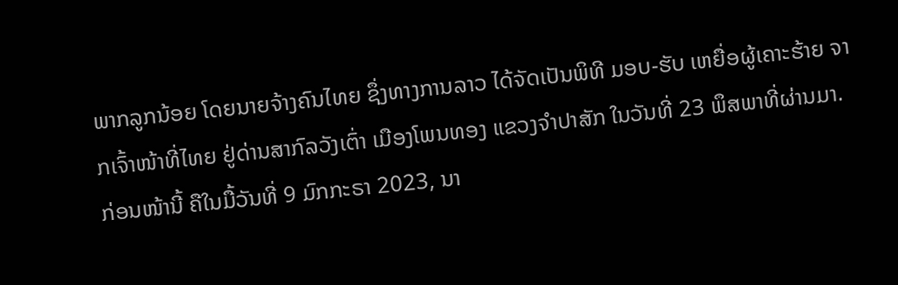ພາກລູກນ້ອຍ ໂດຍນາຍຈ້າງຄົນໄທຍ ຊຶ່ງທາງການລາວ ໄດ້ຈັດເປັນພິທີ ມອບ-ຮັບ ເຫຍື່ອຜູ້ເຄາະຮ້າຍ ຈາກເຈົ້າໜ້າທີ່ໄທຍ ຢູ່ດ່ານສາກົລວັງເຕົ່າ ເມືອງໂພນທອງ ແຂວງຈຳປາສັກ ໃນວັນທີ່ 23 ພຶສພາທີ່ຜ່ານມາ. ກ່ອນໜ້ານີ້ ຄືໃນມື້ວັນທີ່ 9 ມົກກະຣາ 2023, ນາ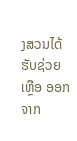ງສວນໄດ້ຮັບຊ່ວຍເຫຼືອ ອອກຈາກ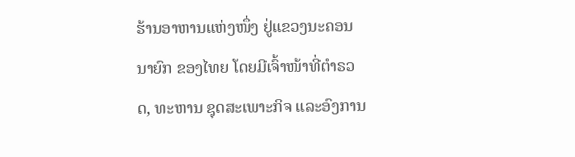ຮ້ານອາຫານແຫ່ງໜຶ່ງ ຢູ່ແຂວງນະຄອນນາຍົກ ຂອງໄທຍ ໂດຍມີເຈົ້າໜ້າທີ່ຕຳຣວດ, ທະຫານ ຊຸດສະເພາະກິຈ ແລະອົງການ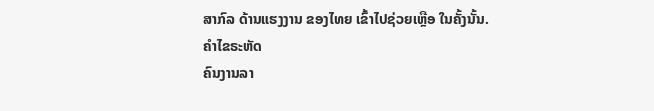ສາກົລ ດ້ານແຮງງານ ຂອງໄທຍ ເຂົ້າໄປຊ່ວຍເຫຼືອ ໃນຄັ້ງນັ້ນ.
ຄໍາໄຂຣະຫັດ
ຄົນງານລາ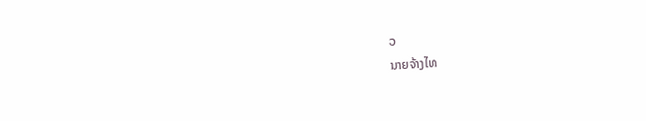ວ
ນາຍຈ້າງໄທ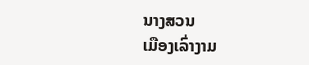ນາງສວນ
ເມືອງເລົ່າງາມ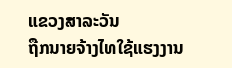ແຂວງສາລະວັນ
ຖືກນາຍຈ້າງໄທໃຊ້ແຮງງານ